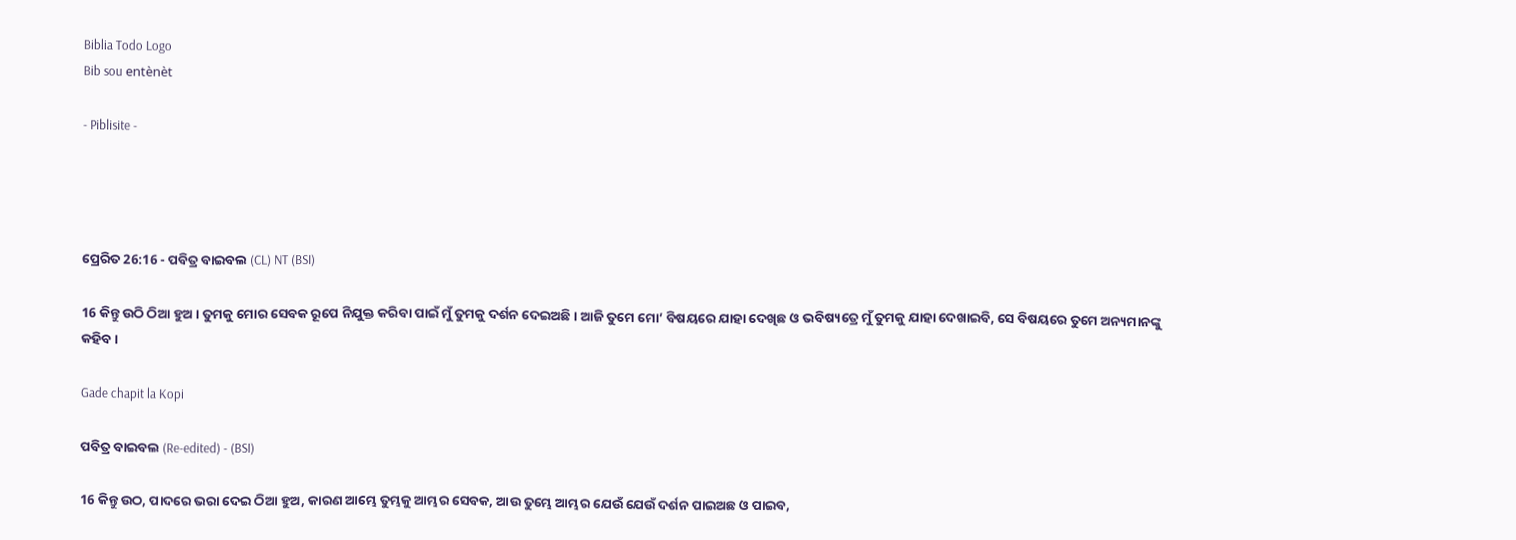Biblia Todo Logo
Bib sou entènèt

- Piblisite -




ପ୍ରେରିତ 26:16 - ପବିତ୍ର ବାଇବଲ (CL) NT (BSI)

16 କିନ୍ତୁ ଉଠି ଠିଆ ହୁଅ। ତୁମକୁ ମୋର ସେବକ ରୂପେ ନିଯୁକ୍ତ କରିବା ପାଇଁ ମୁଁ ତୁମକୁ ଦର୍ଶନ ଦେଇଅଛି। ଆଜି ତୁମେ ମୋ’ ବିଷୟରେ ଯାହା ଦେଖିଛ ଓ ଭବିଷ୍ୟତ୍ରେ ମୁଁ ତୁମକୁ ଯାହା ଦେଖାଇବି, ସେ ବିଷୟରେ ତୁମେ ଅନ୍ୟମାନଙ୍କୁ କହିବ।

Gade chapit la Kopi

ପବିତ୍ର ବାଇବଲ (Re-edited) - (BSI)

16 କିନ୍ତୁ ଉଠ, ପାଦରେ ଭରା ଦେଇ ଠିଆ ହୁଅ, କାରଣ ଆମ୍ଭେ ତୁମ୍ଭକୁ ଆମ୍ଭର ସେବକ, ଆଉ ତୁମ୍ଭେ ଆମ୍ଭର ଯେଉଁ ଯେଉଁ ଦର୍ଶନ ପାଇଅଛ ଓ ପାଇବ,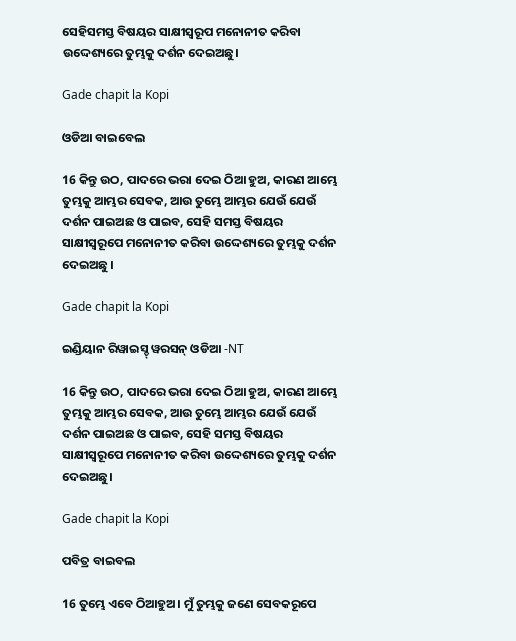ସେହିସମସ୍ତ ବିଷୟର ସାକ୍ଷୀସ୍ଵରୂପ ମନୋନୀତ କରିବା ଉଦ୍ଦେଶ୍ୟରେ ତୁମ୍ଭକୁ ଦର୍ଶନ ଦେଇଅଛୁ।

Gade chapit la Kopi

ଓଡିଆ ବାଇବେଲ

16 କିନ୍ତୁ ଉଠ, ପାଦରେ ଭରା ଦେଇ ଠିଆ ହୁଅ, କାରଣ ଆମ୍ଭେ ତୁମ୍ଭକୁ ଆମ୍ଭର ସେବକ, ଆଉ ତୁମ୍ଭେ ଆମ୍ଭର ଯେଉଁ ଯେଉଁ ଦର୍ଶନ ପାଇଅଛ ଓ ପାଇବ, ସେହି ସମସ୍ତ ବିଷୟର ସାକ୍ଷୀସ୍ୱରୂପେ ମନୋନୀତ କରିବା ଉଦ୍ଦେଶ୍ୟରେ ତୁମ୍ଭକୁ ଦର୍ଶନ ଦେଇଅଛୁ ।

Gade chapit la Kopi

ଇଣ୍ଡିୟାନ ରିୱାଇସ୍ଡ୍ ୱରସନ୍ ଓଡିଆ -NT

16 କିନ୍ତୁ ଉଠ, ପାଦରେ ଭରା ଦେଇ ଠିଆ ହୁଅ, କାରଣ ଆମ୍ଭେ ତୁମ୍ଭକୁ ଆମ୍ଭର ସେବକ, ଆଉ ତୁମ୍ଭେ ଆମ୍ଭର ଯେଉଁ ଯେଉଁ ଦର୍ଶନ ପାଇଅଛ ଓ ପାଇବ, ସେହି ସମସ୍ତ ବିଷୟର ସାକ୍ଷୀସ୍ୱରୂପେ ମନୋନୀତ କରିବା ଉଦ୍ଦେଶ୍ୟରେ ତୁମ୍ଭକୁ ଦର୍ଶନ ଦେଇଅଛୁ।

Gade chapit la Kopi

ପବିତ୍ର ବାଇବଲ

16 ତୁମ୍ଭେ ଏବେ ଠିଆହୁଅ। ମୁଁ ତୁମ୍ଭକୁ ଜଣେ ସେବକରୂପେ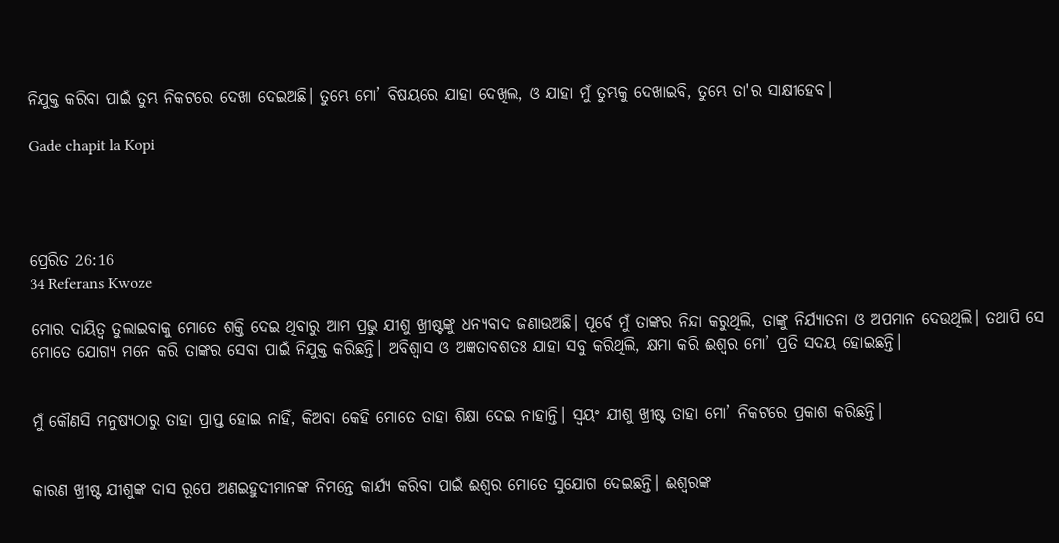ନିଯୁକ୍ତ କରିବା ପାଇଁ ତୁମ୍ଭ ନିକଟରେ ଦେଖା ଦେଇଅଛି। ତୁମ୍ଭେ ମୋ’ ବିଷୟରେ ଯାହା ଦେଖିଲ, ଓ ଯାହା ମୁଁ ତୁମ୍ଭକୁ ଦେଖାଇବି, ତୁମ୍ଭେ ତା'ର ସାକ୍ଷୀହେବ।

Gade chapit la Kopi




ପ୍ରେରିତ 26:16
34 Referans Kwoze

ମୋର ଦାୟିତ୍ୱ ତୁଲାଇବାକୁ ମୋତେ ଶକ୍ତି ଦେଇ ଥିବାରୁ ଆମ ପ୍ରଭୁ ଯୀଶୁ ଖ୍ରୀଷ୍ଟଙ୍କୁ ଧନ୍ୟବାଦ ଜଣାଉଅଛି। ପୂର୍ବେ ମୁଁ ତାଙ୍କର ନିନ୍ଦା କରୁଥିଲି, ତାଙ୍କୁ ନିର୍ଯ୍ୟାତନା ଓ ଅପମାନ ଦେଉଥିଲି। ତଥାପି ସେ ମୋତେ ଯୋଗ୍ୟ ମନେ କରି ତାଙ୍କର ସେବା ପାଇଁ ନିଯୁକ୍ତ କରିଛନ୍ତି। ଅବିଶ୍ୱାସ ଓ ଅଜ୍ଞତାବଶତଃ ଯାହା ସବୁ କରିଥିଲି, କ୍ଷମା କରି ଈଶ୍ୱର ମୋ’ ପ୍ରତି ସଦୟ ହୋଇଛନ୍ତି।


ମୁଁ କୌଣସି ମନୁଷ୍ୟଠାରୁ ତାହା ପ୍ରାପ୍ତ ହୋଇ ନାହିଁ, କିଅବା କେହି ମୋତେ ତାହା ଶିକ୍ଷା ଦେଇ ନାହାନ୍ତି। ସ୍ୱୟଂ ଯୀଶୁ ଖ୍ରୀଷ୍ଟ ତାହା ମୋ’ ନିକଟରେ ପ୍ରକାଶ କରିଛନ୍ତି।


କାରଣ ଖ୍ରୀଷ୍ଟ ଯୀଶୁଙ୍କ ଦାସ ରୂପେ ଅଣଇହୁଦୀମାନଙ୍କ ନିମନ୍ତେ କାର୍ଯ୍ୟ କରିବା ପାଇଁ ଈଶ୍ୱର ମୋତେ ସୁଯୋଗ ଦେଇଛନ୍ତି। ଈଶ୍ୱରଙ୍କ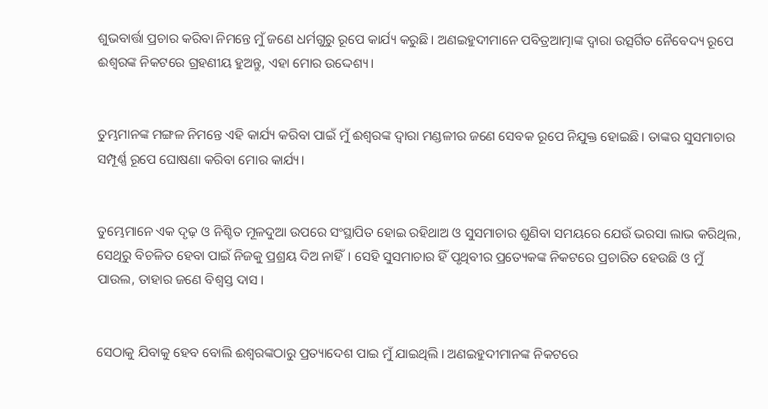ଶୁଭବାର୍ତ୍ତା ପ୍ରଚାର କରିବା ନିମନ୍ତେ ମୁଁ ଜଣେ ଧର୍ମଗୁରୁ ରୂପେ କାର୍ଯ୍ୟ କରୁଛି। ଅଣଇହୁଦୀମାନେ ପବିତ୍ରଆତ୍ମାଙ୍କ ଦ୍ୱାରା ଉତ୍ସର୍ଗିତ ନୈବେଦ୍ୟ ରୂପେ ଈଶ୍ୱରଙ୍କ ନିକଟରେ ଗ୍ରହଣୀୟ ହୁଅନ୍ତୁ, ଏହା ମୋର ଉଦ୍ଦେଶ୍ୟ।


ତୁମ୍ଭମାନଙ୍କ ମଙ୍ଗଳ ନିମନ୍ତେ ଏହି କାର୍ଯ୍ୟ କରିବା ପାଇଁ ମୁଁ ଈଶ୍ୱରଙ୍କ ଦ୍ୱାରା ମଣ୍ଡଳୀର ଜଣେ ସେବକ ରୂପେ ନିଯୁକ୍ତ ହୋଇଛି। ତାଙ୍କର ସୁସମାଚାର ସମ୍ପୂର୍ଣ୍ଣ ରୂପେ ଘୋଷଣା କରିବା ମୋର କାର୍ଯ୍ୟ।


ତୁମ୍ଭେମାନେ ଏକ ଦୃଢ଼ ଓ ନିଶ୍ଚିତ ମୂଳଦୁଆ ଉପରେ ସଂସ୍ଥାପିତ ହୋଇ ରହିଥାଅ ଓ ସୁସମାଚାର ଶୁଣିବା ସମୟରେ ଯେଉଁ ଭରସା ଲାଭ କରିଥିଲ, ସେଥିରୁ ବିଚଳିତ ହେବା ପାଇଁ ନିଜକୁ ପ୍ରଶ୍ରୟ ଦିଅ ନାହିଁ। ସେହି ସୁସମାଚାର ହିଁ ପୃଥିବୀର ପ୍ରତ୍ୟେକଙ୍କ ନିକଟରେ ପ୍ରଚାରିତ ହେଉଛି ଓ ମୁଁ ପାଉଲ, ତାହାର ଜଣେ ବିଶ୍ୱସ୍ତ ଦାସ।


ସେଠାକୁ ଯିବାକୁ ହେବ ବୋଲି ଈଶ୍ୱରଙ୍କଠାରୁ ପ୍ରତ୍ୟାଦେଶ ପାଇ ମୁଁ ଯାଇଥିଲି। ଅଣଇହୁଦୀମାନଙ୍କ ନିକଟରେ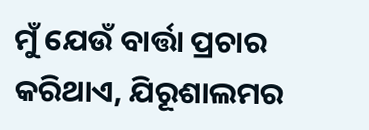ମୁଁ ଯେଉଁ ବାର୍ତ୍ତା ପ୍ରଚାର କରିଥାଏ, ଯିରୂଶାଲମର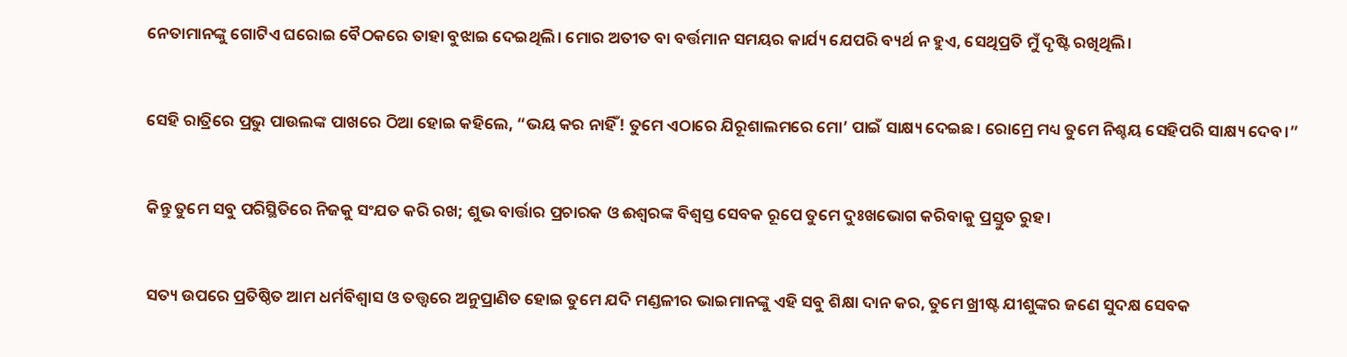ନେତାମାନଙ୍କୁ ଗୋଟିଏ ଘରୋଇ ବୈଠକରେ ତାହା ବୁଝାଇ ଦେଇଥିଲି। ମୋର ଅତୀତ ବା ବର୍ତ୍ତମାନ ସମୟର କାର୍ଯ୍ୟ ଯେପରି ବ୍ୟର୍ଥ ନ ହୁଏ, ସେଥିପ୍ରତି ମୁଁ ଦୃଷ୍ଟି ରଖିଥିଲି।


ସେହି ରାତ୍ରିରେ ପ୍ରଭୁ ପାଉଲଙ୍କ ପାଖରେ ଠିଆ ହୋଇ କହିଲେ, “ଭୟ କର ନାହିଁ! ତୁମେ ଏଠାରେ ଯିରୂଶାଲମରେ ମୋ’ ପାଇଁ ସାକ୍ଷ୍ୟ ଦେଇଛ। ରୋମ୍ରେ ମଧ୍ୟ ତୁମେ ନିଶ୍ଚୟ ସେହିପରି ସାକ୍ଷ୍ୟ ଦେବ।”


କିନ୍ତୁ ତୁମେ ସବୁ ପରିସ୍ଥିତିରେ ନିଜକୁ ସଂଯତ କରି ରଖ; ଶୁଭ ବାର୍ତ୍ତାର ପ୍ରଚାରକ ଓ ଈଶ୍ୱରଙ୍କ ବିଶ୍ୱସ୍ତ ସେବକ ରୂପେ ତୁମେ ଦୁଃଖଭୋଗ କରିବାକୁ ପ୍ରସ୍ତୁତ ରୁହ।


ସତ୍ୟ ଉପରେ ପ୍ରତିଷ୍ଠିତ ଆମ ଧର୍ମବିଶ୍ୱାସ ଓ ତତ୍ତ୍ୱରେ ଅନୁପ୍ରାଣିତ ହୋଇ ତୁମେ ଯଦି ମଣ୍ଡଳୀର ଭାଇମାନଙ୍କୁ ଏହି ସବୁ ଶିକ୍ଷା ଦାନ କର, ତୁମେ ଖ୍ରୀଷ୍ଟ ଯୀଶୁଙ୍କର ଜଣେ ସୁଦକ୍ଷ ସେବକ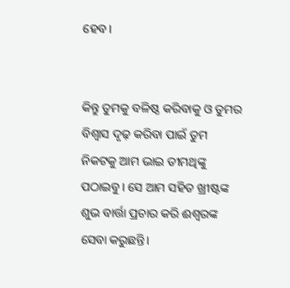ହେବ।


କିନ୍ତୁ ତୁମକୁ ବଳିଷ୍ଠ କରିବାକୁ ଓ ତୁମର ବିଶ୍ୱାସ ଦୃଢ଼ କରିବା ପାଇଁ ତୁମ ନିକଟକୁ ଆମ ଭାଇ ତୀମଥିଙ୍କୁ ପଠାଇବୁ। ସେ ଆମ ସହିତ ଖ୍ରୀଷ୍ଟଙ୍କ ଶୁଭ ବାର୍ତ୍ତା ପ୍ରଚାର କରି ଈଶ୍ୱରଙ୍କ ସେବା କରୁଛନ୍ତି।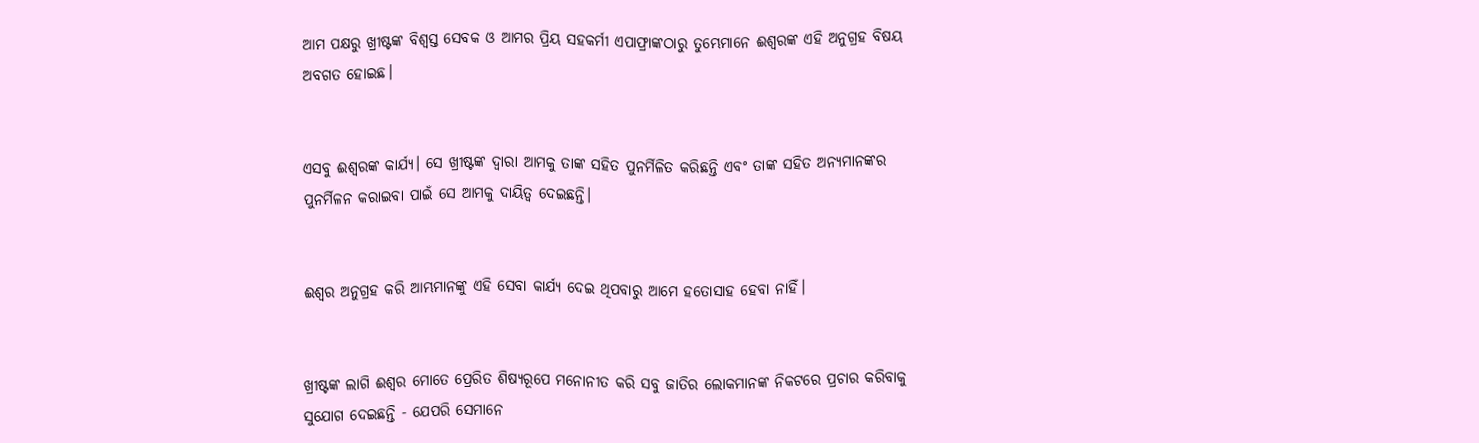ଆମ ପକ୍ଷରୁ ଖ୍ରୀଷ୍ଟଙ୍କ ବିଶ୍ୱସ୍ତ ସେବକ ଓ ଆମର ପ୍ରିୟ ସହକର୍ମୀ ଏପାଫ୍ରାଙ୍କଠାରୁ ତୁମ୍ଭେମାନେ ଈଶ୍ୱରଙ୍କ ଏହି ଅନୁଗ୍ରହ ବିଷୟ ଅବଗତ ହୋଇଛ।


ଏସବୁ ଈଶ୍ୱରଙ୍କ କାର୍ଯ୍ୟ। ସେ ଖ୍ରୀଷ୍ଟଙ୍କ ଦ୍ୱାରା ଆମକୁ ତାଙ୍କ ସହିତ ପୁନର୍ମିଳିତ କରିଛନ୍ତି ଏବଂ ତାଙ୍କ ସହିତ ଅନ୍ୟମାନଙ୍କର ପୁନର୍ମିଳନ କରାଇବା ପାଇଁ ସେ ଆମକୁ ଦାୟିତ୍ୱ ଦେଇଛନ୍ତି।


ଈଶ୍ୱର ଅନୁଗ୍ରହ କରି ଆମ୍ଭମାନଙ୍କୁ ଏହି ସେବା କାର୍ଯ୍ୟ ଦେଇ ଥିପବାରୁ ଆମେ ହତୋସାହ ହେବା ନାହିଁ।


ଖ୍ରୀଷ୍ଟଙ୍କ ଲାଗି ଈଶ୍ୱର ମୋତେ ପ୍ରେରିତ ଶିଷ୍ୟରୂପେ ମନୋନୀତ କରି ସବୁ ଜାତିର ଲୋକମାନଙ୍କ ନିକଟରେ ପ୍ରଚାର କରିବାକୁ ସୁଯୋଗ ଦେଇଛନ୍ତି - ଯେପରି ସେମାନେ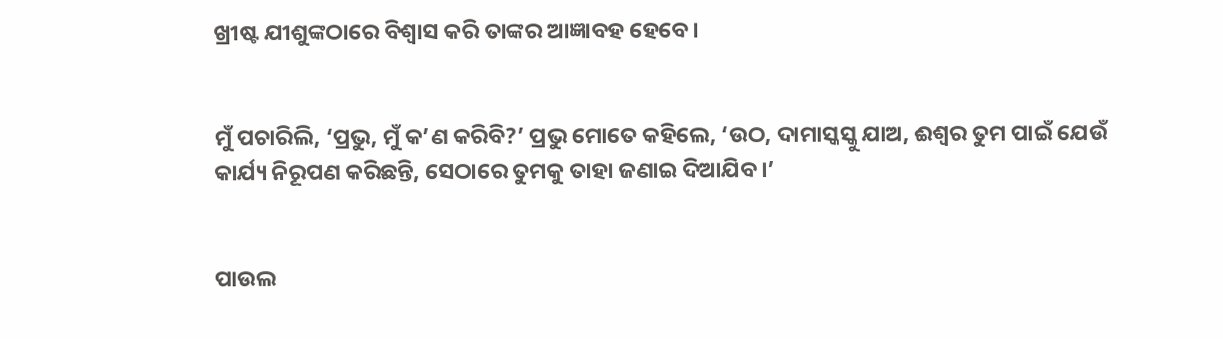ଖ୍ରୀଷ୍ଟ ଯୀଶୁଙ୍କଠାରେ ବିଶ୍ୱାସ କରି ତାଙ୍କର ଆଜ୍ଞାବହ ହେବେ।


ମୁଁ ପଚାରିଲି, ‘ପ୍ରଭୁ, ମୁଁ କ’ଣ କରିବି?’ ପ୍ରଭୁ ମୋତେ କହିଲେ, ‘ଉଠ, ଦାମାସ୍କସ୍କୁ ଯାଅ, ଈଶ୍ୱର ତୁମ ପାଇଁ ଯେଉଁ କାର୍ଯ୍ୟ ନିରୂପଣ କରିଛନ୍ତି, ସେଠାରେ ତୁମକୁ ତାହା ଜଣାଇ ଦିଆଯିବ।’


ପାଉଲ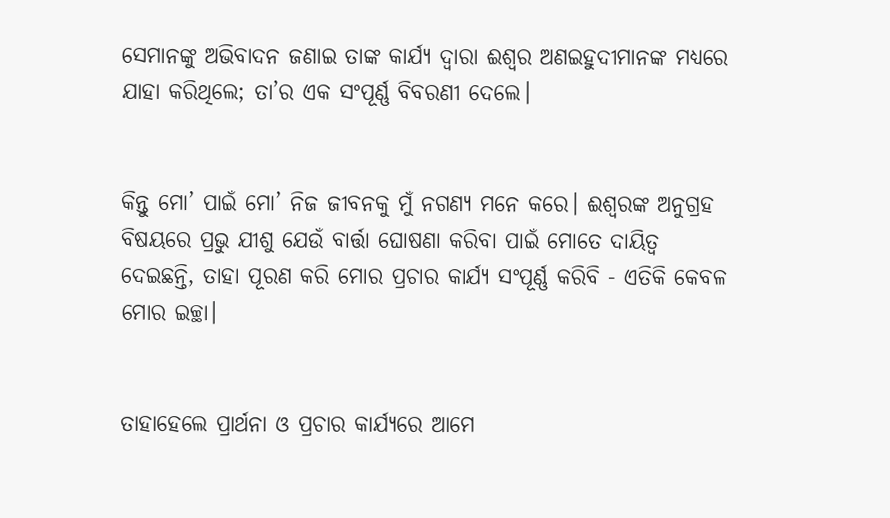ସେମାନଙ୍କୁ ଅଭିବାଦନ ଜଣାଇ ତାଙ୍କ କାର୍ଯ୍ୟ ଦ୍ୱାରା ଈଶ୍ୱର ଅଣଇହୁଦୀମାନଙ୍କ ମଧ୍ୟରେ ଯାହା କରିଥିଲେ; ତା’ର ଏକ ସଂପୂର୍ଣ୍ଣ ବିବରଣୀ ଦେଲେ।


କିନ୍ତୁ ମୋ’ ପାଇଁ ମୋ’ ନିଜ ଜୀବନକୁ ମୁଁ ନଗଣ୍ୟ ମନେ କରେ। ଈଶ୍ୱରଙ୍କ ଅନୁଗ୍ରହ ବିଷୟରେ ପ୍ରଭୁ ଯୀଶୁ ଯେଉଁ ବାର୍ତ୍ତା ଘୋଷଣା କରିବା ପାଇଁ ମୋତେ ଦାୟିତ୍ୱ ଦେଇଛନ୍ତି, ତାହା ପୂରଣ କରି ମୋର ପ୍ରଚାର କାର୍ଯ୍ୟ ସଂପୂର୍ଣ୍ଣ କରିବି - ଏତିକି କେବଳ ମୋର ଇଚ୍ଛା।


ତାହାହେଲେ ପ୍ରାର୍ଥନା ଓ ପ୍ରଚାର କାର୍ଯ୍ୟରେ ଆମେ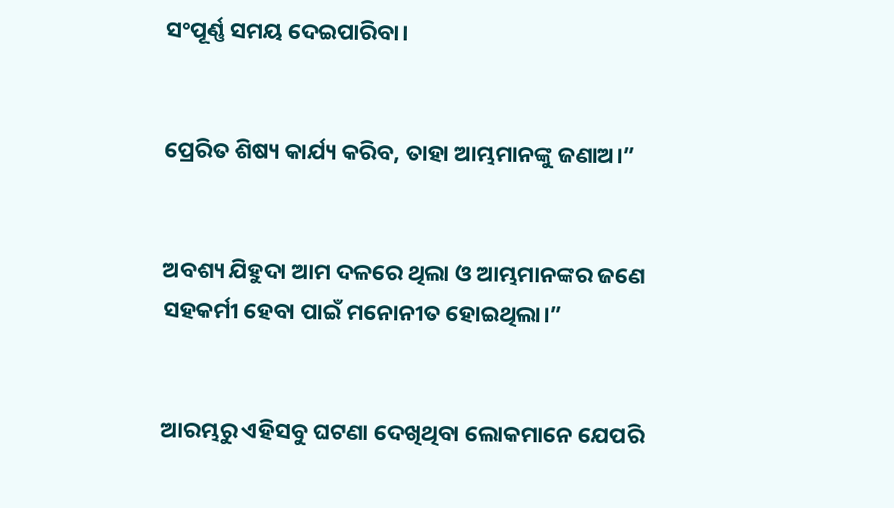ସଂପୂର୍ଣ୍ଣ ସମୟ ଦେଇପାରିବା।


ପ୍ରେରିତ ଶିଷ୍ୟ କାର୍ଯ୍ୟ କରିବ, ତାହା ଆମ୍ଭମାନଙ୍କୁ ଜଣାଅ।”


ଅବଶ୍ୟ ଯିହୁଦା ଆମ ଦଳରେ ଥିଲା ଓ ଆମ୍ଭମାନଙ୍କର ଜଣେ ସହକର୍ମୀ ହେବା ପାଇଁ ମନୋନୀତ ହୋଇଥିଲା।”


ଆରମ୍ଭରୁ ଏହିସବୁ ଘଟଣା ଦେଖିଥିବା ଲୋକମାନେ ଯେପରି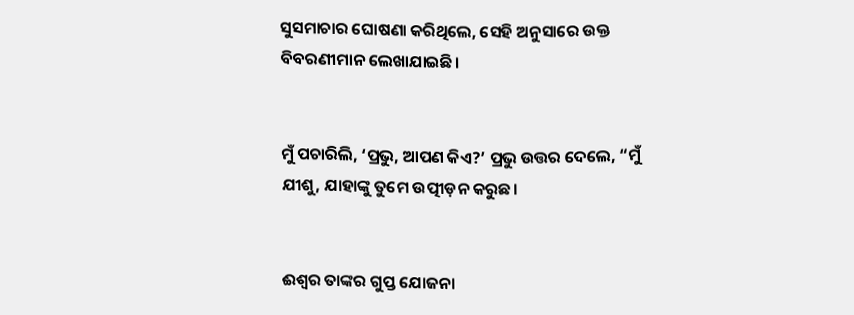ସୁସମାଚାର ଘୋଷଣା କରିଥିଲେ, ସେହି ଅନୁସାରେ ଉକ୍ତ ବିବରଣୀମାନ ଲେଖାଯାଇଛି।


ମୁଁ ପଚାରିଲି, ‘ପ୍ରଭୁ, ଆପଣ କିଏ?’ ପ୍ରଭୁ ଉତ୍ତର ଦେଲେ, “ମୁଁ ଯୀଶୁ, ଯାହାଙ୍କୁ ତୁମେ ଉତ୍ପୀଡ଼ନ କରୁଛ।


ଈଶ୍ୱର ତାଙ୍କର ଗୁପ୍ତ ଯୋଜନା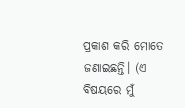ପ୍ରକାଶ କରି ମୋତେ ଜଣାଇଛନ୍ତି। (ଏ ବିଷୟରେ ମୁଁ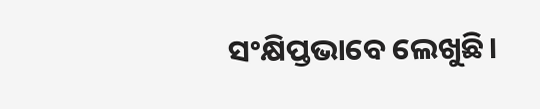ସଂକ୍ଷିପ୍ତଭାବେ ଲେଖୁଛି।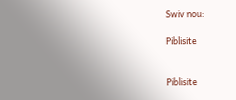Swiv nou:

Piblisite


Piblisite